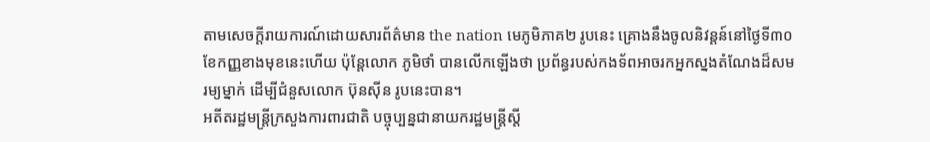តាមសេចក្តីរាយការណ៍ដោយសារព័ត៌មាន the nation មេភូមិភាគ២ រូបនេះ គ្រោងនឹងចូលនិវន្តន៍នៅថ្ងៃទី៣០ ខែកញ្ញខាងមុខនេះហើយ ប៉ុន្តែលោក ភូមិថាំ បានលើកឡើងថា ប្រព័ន្ធរបស់កងទ័ពអាចរកអ្នកស្នងតំណែងដ៏សមរម្យម្នាក់ ដើម្បីជំនួសលោក ប៊ុនស៊ីន រូបនេះបាន។
អតីតរដ្ឋមន្រ្តីក្រសួងការពារជាតិ បច្ចុប្បន្នជានាយករដ្ឋមន្រ្តីស្តី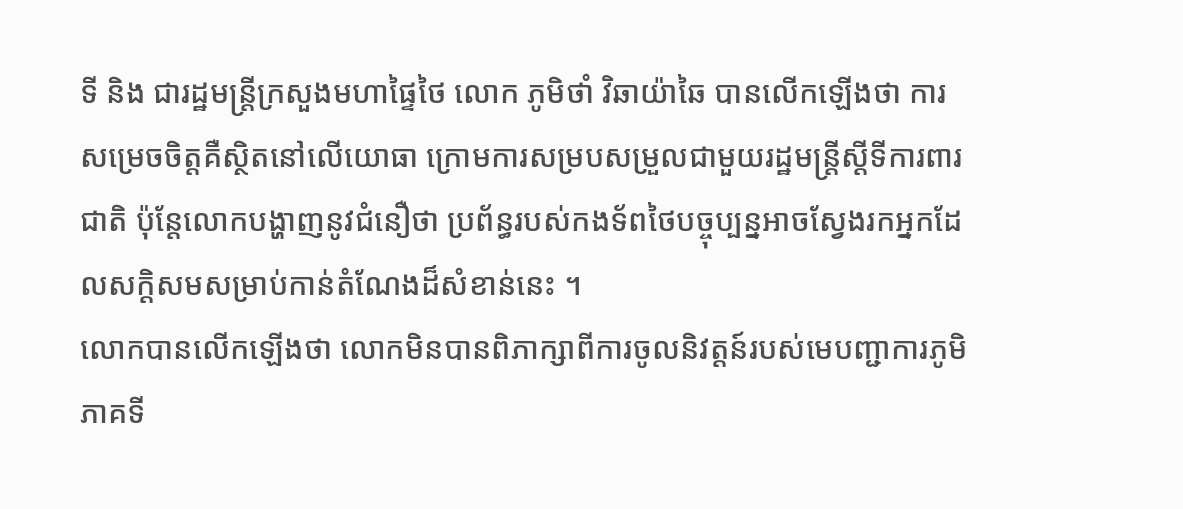ទី និង ជារដ្ឋមន្រ្តីក្រសួងមហាផ្ទៃថៃ លោក ភូមិថាំ វិឆាយ៉ាឆៃ បានលើកឡើងថា ការសម្រេចចិត្តគឺស្ថិតនៅលើយោធា ក្រោមការសម្របសម្រួលជាមួយរដ្ឋមន្ត្រីស្តីទីការពារជាតិ ប៉ុន្តែលោកបង្ហាញនូវជំនឿថា ប្រព័ន្ធរបស់កងទ័ពថៃបច្ចុប្បន្នអាចស្វែងរកអ្នកដែលសក្តិសមសម្រាប់កាន់តំណែងដ៏សំខាន់នេះ ។
លោកបានលើកឡើងថា លោកមិនបានពិភាក្សាពីការចូលនិវត្តន៍របស់មេបញ្ជាការភូមិភាគទី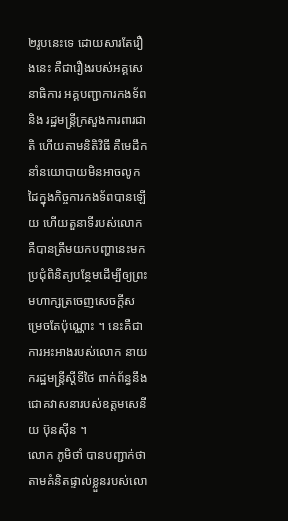២រូបនេះទេ ដោយសារតែរឿងនេះ គឺជារឿងរបស់អគ្គសេនាធិការ អគ្គបញ្ជាការកងទ័ព និង រដ្ឋមន្រ្តីក្រសួងការពារជាតិ ហើយតាមនិតិវិធី គឺមេដឹកនាំនយោបាយមិនអាចលូកដៃក្នុងកិច្ចការកងទ័ពបានឡើយ ហើយតួនាទីរបស់លោក គឺបានត្រឹមយកបញ្ហានេះមកប្រជុំពិនិត្យបន្ថែមដើម្បីឲ្យព្រះមហាក្សត្រចេញសេចក្តីសម្រេចតែប៉ុណ្ណោះ ។ នេះគឺជាការអះអាងរបស់លោក នាយករដ្ឋមន្រ្តីស្តីទីថៃ ពាក់ព័ន្ធនឹងជោគវាសនារបស់ឧត្តមសេនីយ ប៊ុនស៊ីន ។
លោក ភូមិថាំ បានបញ្ជាក់ថា តាមគំនិតផ្ទាល់ខ្លួនរបស់លោ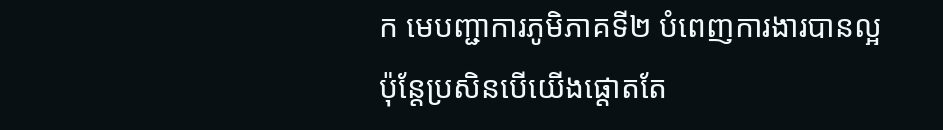ក មេបញ្ជាការភូមិភាគទី២ បំពេញការងារបានល្អ ប៉ុន្តែប្រសិនបើយើងផ្តោតតែ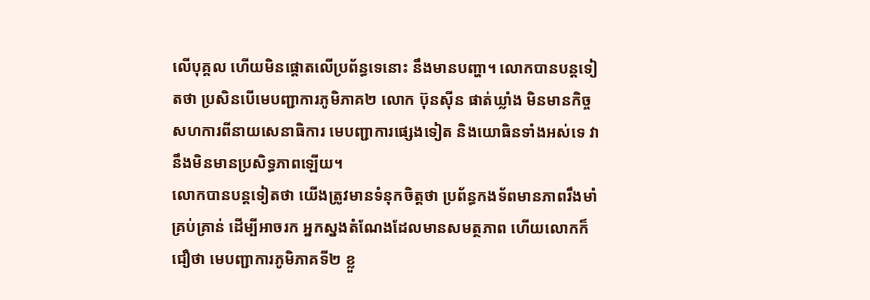លើបុគ្គល ហើយមិនផ្ដោតលើប្រព័ន្ធទេនោះ នឹងមានបញ្ហា។ លោកបានបន្តទៀតថា ប្រសិនបើមេបញ្ជាការភូមិភាគ២ លោក ប៊ុនស៊ីន ផាត់ឃ្លាំង មិនមានកិច្ចសហការពីនាយសេនាធិការ មេបញ្ជាការផ្សេងទៀត និងយោធិនទាំងអស់ទេ វានឹងមិនមានប្រសិទ្ធភាពឡើយ។
លោកបានបន្តទៀតថា យើងត្រូវមានទំនុកចិត្តថា ប្រព័ន្ធកងទ័ពមានភាពរឹងមាំគ្រប់គ្រាន់ ដើម្បីអាចរក អ្នកស្នងតំណែងដែលមានសមត្ថភាព ហើយលោកក៏ជឿថា មេបញ្ជាការភូមិភាគទី២ ខ្លួ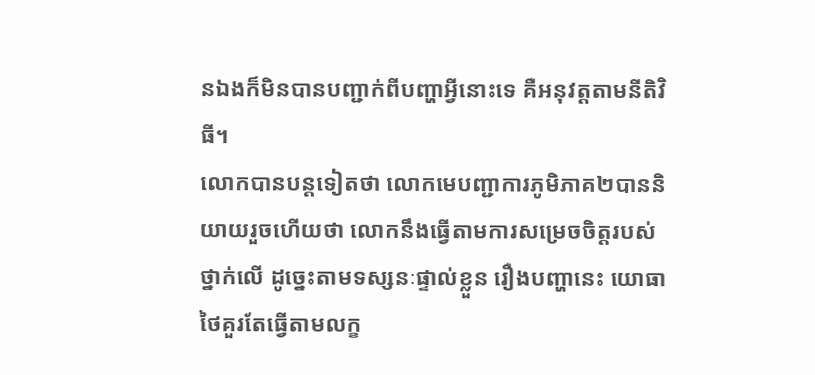នឯងក៏មិនបានបញ្ជាក់ពីបញ្ហាអ្វីនោះទេ គឺអនុវត្តតាមនីតិវិធី។
លោកបានបន្តទៀតថា លោកមេបញ្ជាការភូមិភាគ២បាននិយាយរួចហើយថា លោកនឹងធ្វើតាមការសម្រេចចិត្តរបស់ថ្នាក់លើ ដូច្នេះតាមទស្សនៈផ្ទាល់ខ្លួន រឿងបញ្ហានេះ យោធាថៃគួរតែធ្វើតាមលក្ខ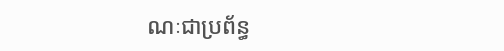ណៈជាប្រព័ន្ធ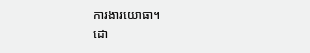ការងារយោធា។
ដោ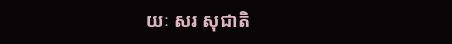យៈ សរ សុជាតិ